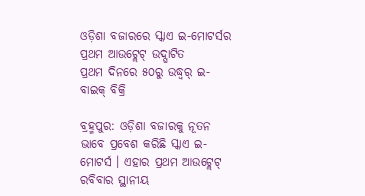ଓଡ଼ିଶା ବଜାରରେ ସ୍କାଏ ଇ-ମୋଟର୍ସର ପ୍ରଥମ ଆଉଟ୍ଲେଟ୍ ଉଦ୍ଘାଟିତ
ପ୍ରଥମ ଦିନରେ ୫୦ରୁ ଉଦ୍ଧ୍ୱର୍ ଇ-ବାଇକ୍ ବିକ୍ରି

ବ୍ରହ୍ମପୁର: ଓଡ଼ିଶା ବଜାରକୁ ନୂତନ ଭାବେ ପ୍ରବେଶ କରିଛି ସ୍କାଏ ଇ-ମୋଟର୍ସ । ଏହାର ପ୍ରଥମ ଆଉଟ୍ଲେଟ୍ ରବିବାର ସ୍ଥାନୀୟ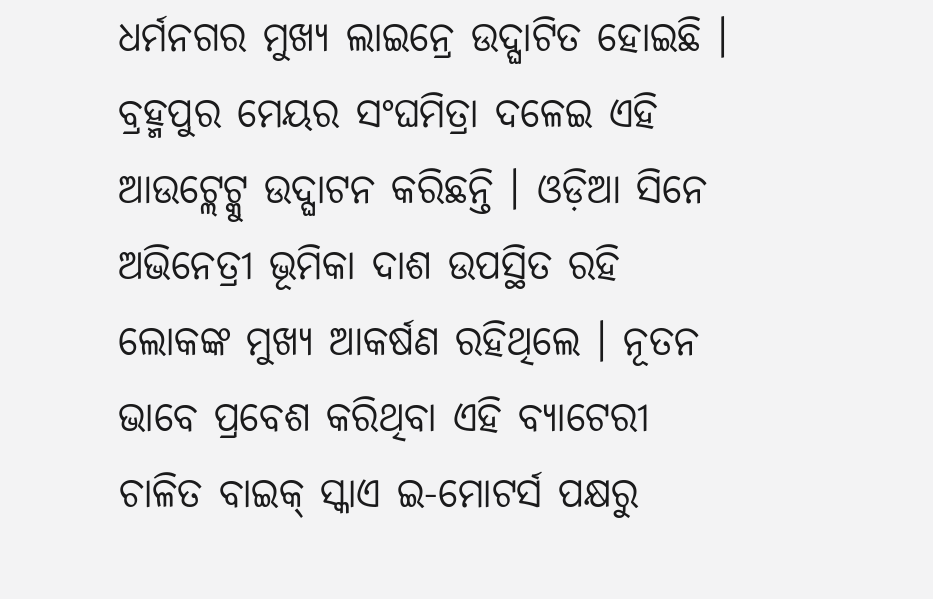ଧର୍ମନଗର ମୁଖ୍ୟ ଲାଇନ୍ରେ ଉଦ୍ଘାଟିତ ହୋଇଛି । ବ୍ରହ୍ମପୁର ମେୟର ସଂଘମିତ୍ରା ଦଳେଇ ଏହି ଆଉଟ୍ଲେଟ୍କୁ ଉଦ୍ଘାଟନ କରିଛନ୍ତି । ଓଡ଼ିଆ ସିନେ ଅଭିନେତ୍ରୀ ଭୂମିକା ଦାଶ ଉପସ୍ଥିତ ରହି ଲୋକଙ୍କ ମୁଖ୍ୟ ଆକର୍ଷଣ ରହିଥିଲେ । ନୂତନ ଭାବେ ପ୍ରବେଶ କରିଥିବା ଏହି ବ୍ୟାଟେରୀ ଚାଳିତ ବାଇକ୍ ସ୍କାଏ ଇ-ମୋଟର୍ସ ପକ୍ଷରୁ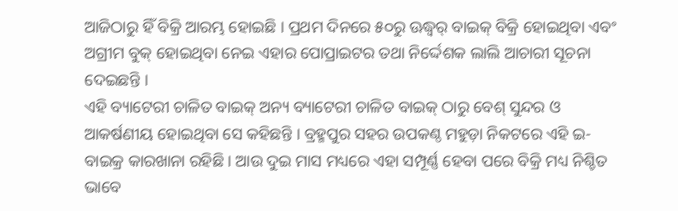ଆଜିଠାରୁ ହିଁ ବିକ୍ରି ଆରମ୍ଭ ହୋଇଛି । ପ୍ରଥମ ଦିନରେ ୫୦ରୁ ଊଦ୍ଧ୍ୱର୍ ବାଇକ୍ ବିକ୍ରି ହୋଇଥିବା ଏବଂ ଅଗ୍ରୀମ ବୁକ୍ ହୋଇଥିବା ନେଇ ଏହାର ପୋପ୍ରାଇଟର ତଥା ନିର୍ଦ୍ଦେଶକ ଲାଲି ଆଚାରୀ ସୂଚନା ଦେଇଛନ୍ତି ।
ଏହି ବ୍ୟାଟେରୀ ଚାଳିତ ବାଇକ୍ ଅନ୍ୟ ବ୍ୟାଟେରୀ ଚାଳିତ ବାଇକ୍ ଠାରୁ ବେଶ୍ ସୁନ୍ଦର ଓ ଆକର୍ଷଣୀୟ ହୋଇଥିବା ସେ କହିଛନ୍ତି । ବ୍ରହ୍ମପୁର ସହର ଉପକଣ୍ଠ ମହୁଡ଼ା ନିକଟରେ ଏହି ଇ-ବାଇକ୍ର କାରଖାନା ରହିଛି । ଆଉ ଦୁଇ ମାସ ମଧ୍ୟରେ ଏହା ସମ୍ପୂର୍ଣ୍ଣ ହେବା ପରେ ବିକ୍ରି ମଧ୍ୟ ନିଶ୍ଚିତ ଭାବେ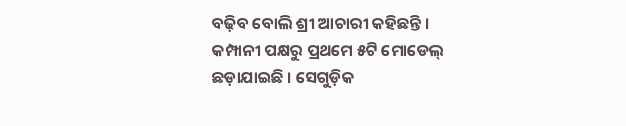ବଢ଼ିବ ବୋଲି ଶ୍ରୀ ଆଚାରୀ କହିଛନ୍ତି । କମ୍ପାନୀ ପକ୍ଷରୁ ପ୍ରଥମେ ୫ଟି ମୋଡେଲ୍ ଛଡ଼ାଯାଇଛି । ସେଗୁଡ଼ିକ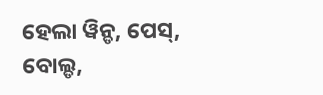ହେଲା ୱିନ୍ଡ, ପେସ୍, ବୋଲ୍ଡ,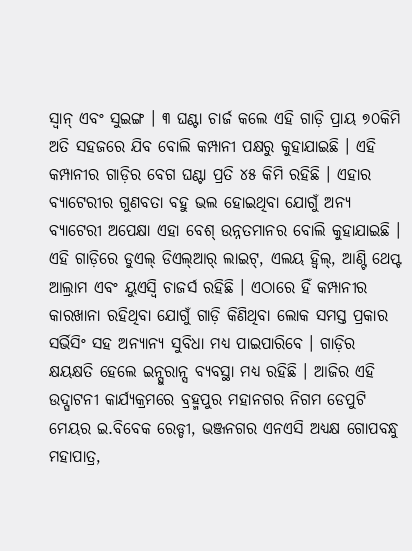ସ୍ୱାନ୍ ଏବଂ ସୁଇଙ୍ଗ । ୩ ଘଣ୍ଟା ଚାର୍ଜ କଲେ ଏହି ଗାଡ଼ି ପ୍ରାୟ ୭୦କିମି ଅତି ସହଜରେ ଯିବ ବୋଲି କମ୍ପାନୀ ପକ୍ଷରୁ କୁହାଯାଇଛି । ଏହି କମ୍ପାନୀର ଗାଡ଼ିର ବେଗ ଘଣ୍ଟା ପ୍ରତି ୪୫ କିମି ରହିଛି । ଏହାର ବ୍ୟାଟେରୀର ଗୁଣବତା ବହୁ ଭଲ ହୋଇଥିବା ଯୋଗୁଁ ଅନ୍ୟ ବ୍ୟାଟେରୀ ଅପେକ୍ଷା ଏହା ବେଶ୍ ଉନ୍ନତମାନର ବୋଲି କୁହାଯାଇଛି । ଏହି ଗାଡ଼ିରେ ଡୁଏଲ୍ ଡିଏଲ୍ଆର୍ ଲାଇଟ୍, ଏଲୟ ହ୍ୱିଲ୍, ଆଣ୍ଟି ଥେପ୍ଟ ଆଲ୍ରାମ ଏବଂ ୟୁଏସ୍ବି ଚାଜର୍ସ ରହିଛି । ଏଠାରେ ହିଁ କମ୍ପାନୀର କାରଖାନା ରହିଥିବା ଯୋଗୁଁ ଗାଡ଼ି କିଣିଥିବା ଲୋକ ସମସ୍ତ ପ୍ରକାର ସର୍ଭିସିଂ ସହ ଅନ୍ୟାନ୍ୟ ସୁବିଧା ମଧ୍ୟ ପାଇପାରିବେ । ଗାଡ଼ିର କ୍ଷୟକ୍ଷତି ହେଲେ ଇନ୍ସୁରାନ୍ସ ବ୍ୟବସ୍ଥା ମଧ୍ୟ ରହିଛି । ଆଜିର ଏହି ଉଦ୍ଘାଟନୀ କାର୍ଯ୍ୟକ୍ରମରେ ବ୍ରହ୍ମପୁର ମହାନଗର ନିଗମ ଡେପୁଟି ମେୟର ଇ.ବିବେକ ରେଡ୍ଡୀ, ଭଞ୍ଜନଗର ଏନଏସି ଅଧ୍ୟକ୍ଷ ଗୋପବନ୍ଧୁ ମହାପାତ୍ର,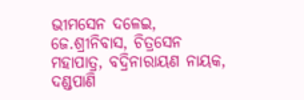ଭୀମସେନ ଦଳେଇ, ଜେ.ଶ୍ରୀନିବାସ, ଚିତ୍ରସେନ ମହାପାତ୍ର, ବଦ୍ରିନାରାୟଣ ନାୟକ, ଦଣ୍ଡପାଣି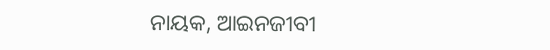ନାୟକ, ଆଇନଜୀବୀ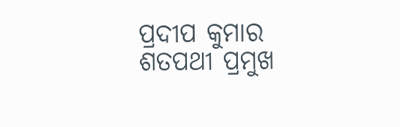ପ୍ରଦୀପ କୁମାର ଶତପଥୀ ପ୍ରମୁଖ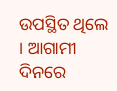ଉପସ୍ଥିତ ଥିଲେ । ଆଗାମୀ ଦିନରେ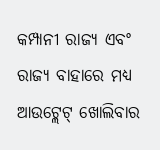କମ୍ପାନୀ ରାଜ୍ୟ ଏବଂ ରାଜ୍ୟ ବାହାରେ ମଧ୍ୟ ଆଉଟ୍ଲେଟ୍ ଖୋଲିବାର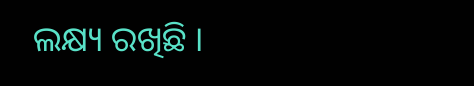ଲକ୍ଷ୍ୟ ରଖିଛି ।